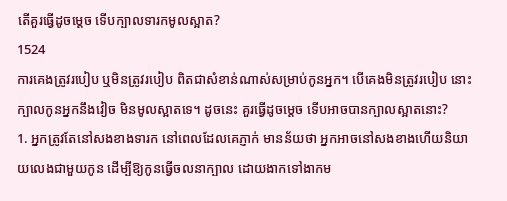តើគួរធ្វើដូចម្តេច ទើបក្បាលទារកមូលស្អាត?
1524
ការគេងត្រូវរបៀប ឬមិនត្រូវរបៀប ពិតជាសំខាន់ណាស់សម្រាប់កូនអ្នក។ បើគេងមិនត្រូវរបៀប នោះក្បាលកូនអ្នកនឹងវៀច មិនមូលស្អាតទេ។ ដូចនេះ គួរធ្វើដូចម្តេច ទើបអាចបានក្បាលស្អាតនោះ?
1. អ្នកត្រូវតែនៅសងខាងទារក នៅពេលដែលគេភ្ញាក់ មានន័យថា អ្នកអាចនៅសងខាងហើយនិយាយលេងជាមួយកូន ដើម្បីឱ្យកូនធ្វើចលនាក្បាល ដោយងាកទៅងាកម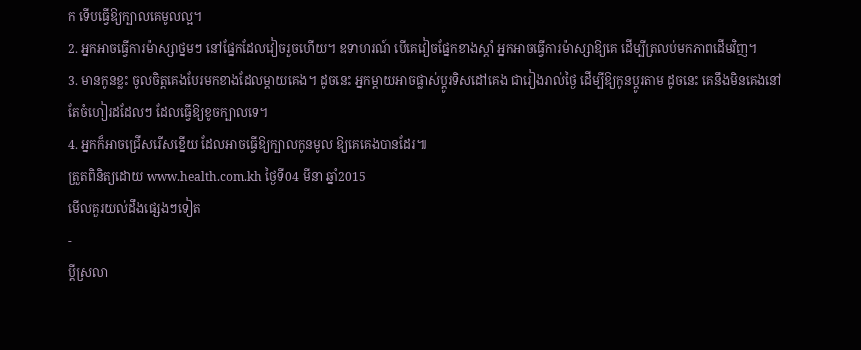ក ទើបធ្វើឱ្យក្បាលគេមូលល្អ។
2. អ្នកអាចធ្វើការម៉ាស្សាថ្នមៗ នៅផ្នែកដែលវៀចរួចហើយ។ ឧទាហរណ៍ បើគេវៀចផ្នែកខាងស្តាំ អ្នកអាចធ្វើការម៉ាស្សាឱ្យគេ ដើម្បីត្រលប់មកភាពដើមវិញ។
3. មានកូនខ្លះ ចូលចិត្តគេងបែរមកខាងដែលម្តាយគេង។ ដូចនេះ អ្នកម្តាយអាចផ្លាស់ប្តូរទិសដៅគេង ជារៀងរាល់ថ្ងៃ ដើម្បីឱ្យកូនប្តូរតាម ដូចនេះ គេនឹងមិនគេងនៅតែចំហៀរដដែលៗ ដែលធ្វើឱ្យខូចក្បាលទេ។
4. អ្នកក៏អាចជ្រើសរើសខ្នើយ ដែលអាចធ្វើឱ្យក្បាលកូនមូល ឱ្យគេគេងបានដែរ៕
ត្រួតពិនិត្យដោយ www.health.com.kh ថ្ងៃទី04 មីនា ឆ្នាំ2015
មើលគួរយល់ដឹងផ្សេងៗទៀត
-
ប្តីស្រលា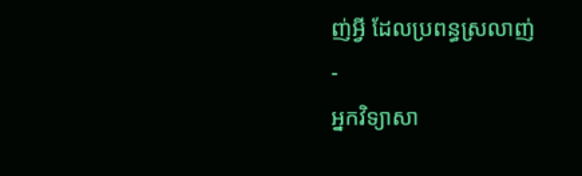ញ់អ្វី ដែលប្រពន្ធស្រលាញ់
-
អ្នកវិទ្យាសា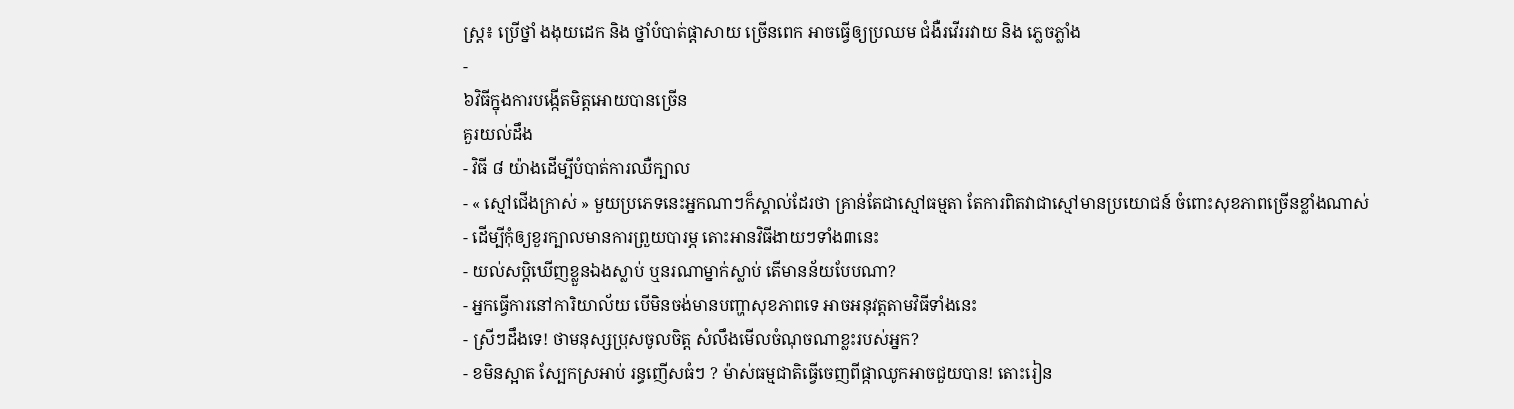ស្ត្រ៖ ប្រើថ្នាំ ងងុយដេក និង ថ្នាំបំបាត់ផ្តាសាយ ច្រើនពេក អាចធ្វើឲ្យប្រឈម ជំងឺរវើររវាយ និង ភ្លេចភ្លាំង
-
៦វិធីក្នុងការបង្កើតមិត្តអោយបានច្រើន
គួរយល់ដឹង
- វិធី ៨ យ៉ាងដើម្បីបំបាត់ការឈឺក្បាល
- « ស្មៅជើងក្រាស់ » មួយប្រភេទនេះអ្នកណាៗក៏ស្គាល់ដែរថា គ្រាន់តែជាស្មៅធម្មតា តែការពិតវាជាស្មៅមានប្រយោជន៍ ចំពោះសុខភាពច្រើនខ្លាំងណាស់
- ដើម្បីកុំឲ្យខួរក្បាលមានការព្រួយបារម្ភ តោះអានវិធីងាយៗទាំង៣នេះ
- យល់សប្តិឃើញខ្លួនឯងស្លាប់ ឬនរណាម្នាក់ស្លាប់ តើមានន័យបែបណា?
- អ្នកធ្វើការនៅការិយាល័យ បើមិនចង់មានបញ្ហាសុខភាពទេ អាចអនុវត្តតាមវិធីទាំងនេះ
- ស្រីៗដឹងទេ! ថាមនុស្សប្រុសចូលចិត្ត សំលឹងមើលចំណុចណាខ្លះរបស់អ្នក?
- ខមិនស្អាត ស្បែកស្រអាប់ រន្ធញើសធំៗ ? ម៉ាស់ធម្មជាតិធ្វើចេញពីផ្កាឈូកអាចជួយបាន! តោះរៀន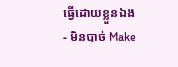ធ្វើដោយខ្លួនឯង
- មិនបាច់ Make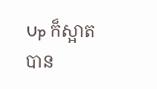Up ក៏ស្អាតបាន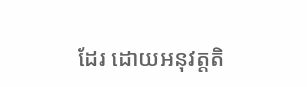ដែរ ដោយអនុវត្តតិ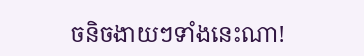ចនិចងាយៗទាំងនេះណា!